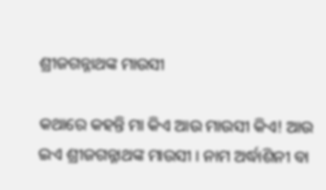ଶ୍ରୀଜଗନ୍ନାଥଙ୍କ ମାଉସୀ

କଥାରେ କହନ୍ତି ମା କିଏ ଆଉ ମାଉସୀ କିଏ! ଆଉ ଇଏ ଶ୍ରୀଜଗନ୍ନାଥଙ୍କ ମାଉସୀ । ନାମ ଅର୍ଦ୍ଧାଶିନୀ ବା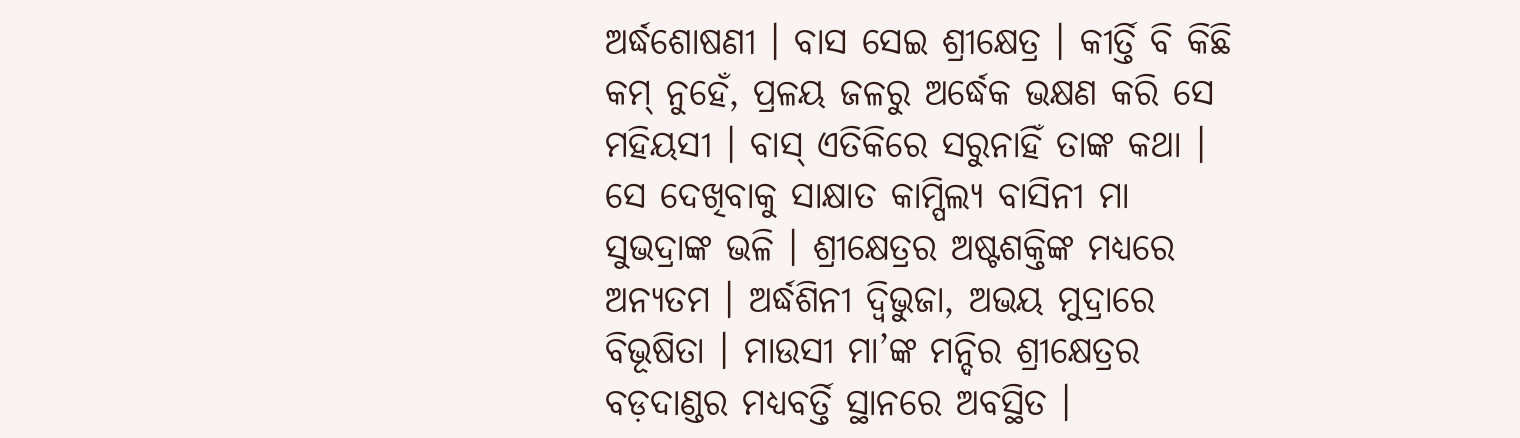ଅର୍ଦ୍ଧଶୋଷଣୀ । ବାସ ସେଇ ଶ୍ରୀକ୍ଷେତ୍ର । କୀର୍ତ୍ତି ବି କିଛି କମ୍ ନୁହେଁ, ପ୍ରଳୟ ଜଳରୁ ଅର୍ଦ୍ଧେକ ଭକ୍ଷଣ କରି ସେ ମହିୟସୀ । ବାସ୍ ଏତିକିରେ ସରୁନାହିଁ ତାଙ୍କ କଥା । ସେ ଦେଖିବାକୁ ସାକ୍ଷାତ କାମ୍ପିଲ୍ୟ ବାସିନୀ ମା ସୁଭଦ୍ରାଙ୍କ ଭଳି । ଶ୍ରୀକ୍ଷେତ୍ରର ଅଷ୍ଟଶକ୍ତିଙ୍କ ମଧ୍ୟରେ ଅନ୍ୟତମ । ଅର୍ଦ୍ଧଶିନୀ ଦ୍ୱିଭୁଜା, ଅଭୟ ମୁଦ୍ରାରେ ବିଭୂଷିତା । ମାଉସୀ ମା’ଙ୍କ ମନ୍ଦିର ଶ୍ରୀକ୍ଷେତ୍ରର ବଡ଼ଦାଣ୍ଡର ମଧ୍ୟବର୍ତ୍ତି ସ୍ଥାନରେ ଅବସ୍ଥିତ ।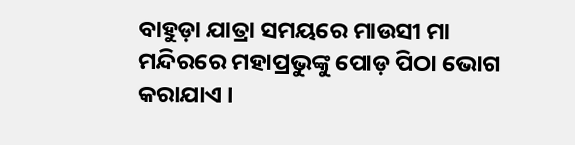ବାହୁଡ଼ା ଯାତ୍ରା ସମୟରେ ମାଉସୀ ମା ମନ୍ଦିରରେ ମହାପ୍ରଭୁଙ୍କୁ ପୋଡ଼ ପିଠା ଭୋଗ କରାଯାଏ ।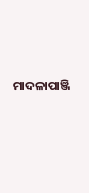ମାଦଳାପାଞ୍ଜି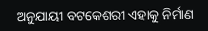ଅନୁଯାୟୀ ବଟକେଶରୀ ଏହାକୁ ନିର୍ମାଣ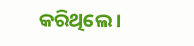କରିଥିଲେ ।